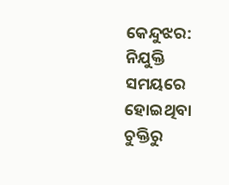କେନ୍ଦୁଝର: ନିଯୁକ୍ତି ସମୟରେ ହୋଇଥିବା ଚୁକ୍ତିରୁ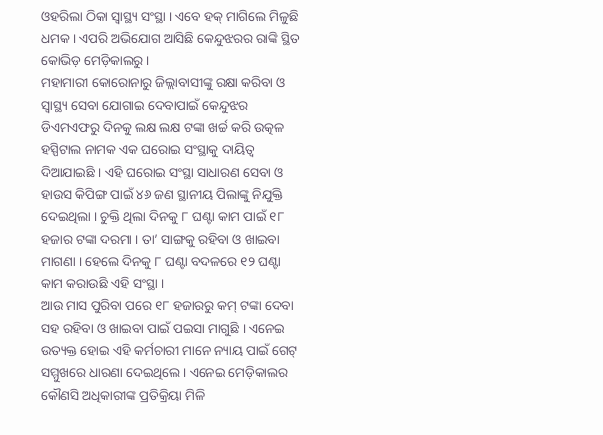ଓହରିଲା ଠିକା ସ୍ୱାସ୍ଥ୍ୟ ସଂସ୍ଥା । ଏବେ ହକ୍ ମାଗିଲେ ମିଳୁଛି ଧମକ । ଏପରି ଅଭିଯୋଗ ଆସିଛି କେନ୍ଦୁଝରର ରାଙ୍କି ସ୍ଥିତ କୋଭିଡ଼ ମେଡ଼ିକାଲରୁ ।
ମହାମାରୀ କୋରୋନାରୁ ଜିଲ୍ଲାବାସୀଙ୍କୁ ରକ୍ଷା କରିବା ଓ ସ୍ୱାସ୍ଥ୍ୟ ସେବା ଯୋଗାଇ ଦେବାପାଇଁ କେନ୍ଦୁଝର ଡିଏମଏଫରୁ ଦିନକୁ ଲକ୍ଷ ଲକ୍ଷ ଟଙ୍କା ଖର୍ଚ୍ଚ କରି ଉତ୍କଳ ହସ୍ପିଟାଲ ନାମକ ଏକ ଘରୋଇ ସଂସ୍ଥାକୁ ଦାୟିତ୍ଵ ଦିଆଯାଇଛି । ଏହି ଘରୋଇ ସଂସ୍ଥା ସାଧାରଣ ସେବା ଓ ହାଉସ କିପିଙ୍ଗ ପାଇଁ ୪୬ ଜଣ ସ୍ଥାନୀୟ ପିଲାଙ୍କୁ ନିଯୁକ୍ତି ଦେଇଥିଲା । ଚୁକ୍ତି ଥିଲା ଦିନକୁ ୮ ଘଣ୍ଟା କାମ ପାଇଁ ୧୮ ହଜାର ଟଙ୍କା ଦରମା । ତା’ ସାଙ୍ଗକୁ ରହିବା ଓ ଖାଇବା ମାଗଣା । ହେଲେ ଦିନକୁ ୮ ଘଣ୍ଟା ବଦଳରେ ୧୨ ଘଣ୍ଟା କାମ କରାଉଛି ଏହି ସଂସ୍ଥା ।
ଆଉ ମାସ ପୁରିବା ପରେ ୧୮ ହଜାରରୁ କମ୍ ଟଙ୍କା ଦେବା ସହ ରହିବା ଓ ଖାଇବା ପାଇଁ ପଇସା ମାଗୁଛି । ଏନେଇ ଉତ୍ୟକ୍ତ ହୋଇ ଏହି କର୍ମଚାରୀ ମାନେ ନ୍ୟାୟ ପାଇଁ ଗେଟ୍ ସମ୍ମୁଖରେ ଧାରଣା ଦେଇଥିଲେ । ଏନେଇ ମେଡ଼ିକାଲର କୌଣସି ଅଧିକାରୀଙ୍କ ପ୍ରତିକ୍ରିୟା ମିଳି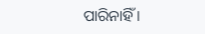ପାରିନାହିଁ ।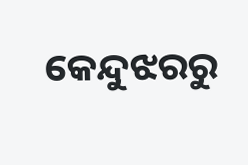କେନ୍ଦୁଝରରୁ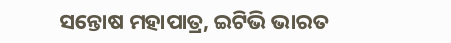ସନ୍ତୋଷ ମହାପାତ୍ର, ଇଟିଭି ଭାରତ